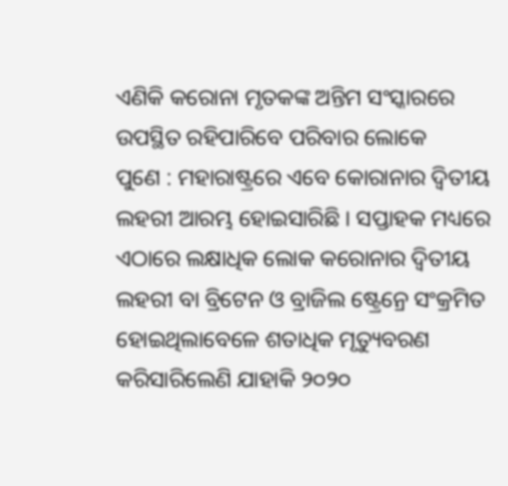ଏଣିକି କରୋନା ମୃତକଙ୍କ ଅନ୍ତିମ ସଂସ୍କାରରେ ଉପସ୍ଥିତ ରହିପାରିବେ ପରିବାର ଲୋକେ
ପୁଣେ : ମହାରାଷ୍ଟ୍ରରେ ଏବେ କୋରାନାର ଦ୍ୱିତୀୟ ଲହରୀ ଆରମ୍ଭ ହୋଇସାରିଛି । ସପ୍ତାହକ ମଧ୍ୟରେ ଏଠାରେ ଲକ୍ଷାଧିକ ଲୋକ କରୋନାର ଦ୍ୱିତୀୟ ଲହରୀ ବା ବ୍ରିଟେନ ଓ ବ୍ରାଜିଲ ଷ୍ଟ୍ରେନ୍ରେ ସଂକ୍ରମିତ ହୋଇଥିଲାବେଳେ ଶତାଧିକ ମୃତ୍ୟୁବରଣ କରିସାରିଲେଣି ଯାହାକି ୨୦୨୦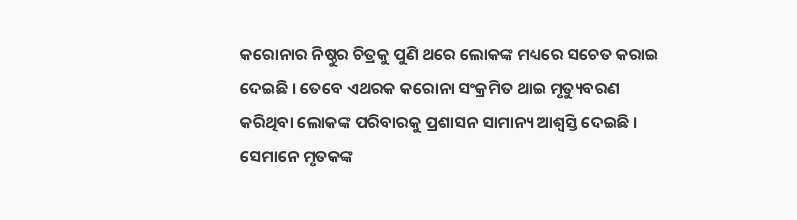କରୋନାର ନିଷ୍ଠୁର ଚିତ୍ରକୁ ପୁଣି ଥରେ ଲୋକଙ୍କ ମଧ୍ୟରେ ସଚେତ କରାଇ ଦେଇଛି । ତେବେ ଏଥରକ କରୋନା ସଂକ୍ରମିତ ଥାଇ ମୃତ୍ୟୁବରଣ କରିଥିବା ଲୋକଙ୍କ ପରିବାରକୁ ପ୍ରଶାସନ ସାମାନ୍ୟ ଆଶ୍ୱସ୍ତି ଦେଇଛି । ସେମାନେ ମୃତକଙ୍କ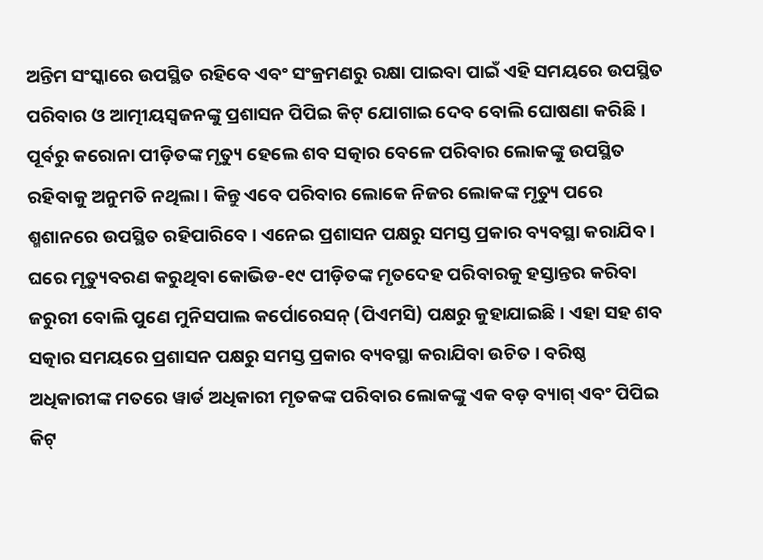ଅନ୍ତିମ ସଂସ୍କାରେ ଉପସ୍ଥିତ ରହିବେ ଏବଂ ସଂକ୍ରମଣରୁ ରକ୍ଷା ପାଇବା ପାଇଁ ଏହି ସମୟରେ ଉପସ୍ଥିତ ପରିବାର ଓ ଆତ୍ମୀୟସ୍ୱଜନଙ୍କୁ ପ୍ରଶାସନ ପିପିଇ କିଟ୍ ଯୋଗାଇ ଦେବ ବୋଲି ଘୋଷଣା କରିଛି ।
ପୂର୍ବରୁ କରୋନା ପୀଡ଼ିତଙ୍କ ମୃତ୍ୟୁ ହେଲେ ଶବ ସତ୍କାର ବେଳେ ପରିବାର ଲୋକଙ୍କୁ ଉପସ୍ଥିତ ରହିବାକୁ ଅନୁମତି ନଥିଲା । କିନ୍ତୁ ଏବେ ପରିବାର ଲୋକେ ନିଜର ଲୋକଙ୍କ ମୃତ୍ୟୁ ପରେ ଶ୍ମଶାନରେ ଉପସ୍ଥିତ ରହିପାରିବେ । ଏନେଇ ପ୍ରଶାସନ ପକ୍ଷରୁ ସମସ୍ତ ପ୍ରକାର ବ୍ୟବସ୍ଥା କରାଯିବ । ଘରେ ମୃତ୍ୟୁବରଣ କରୁଥିବା କୋଭିଡ-୧୯ ପୀଡ଼ିତଙ୍କ ମୃତଦେହ ପରିବାରକୁ ହସ୍ତାନ୍ତର କରିବା ଜରୁରୀ ବୋଲି ପୁଣେ ମୁନିସପାଲ କର୍ପୋରେସନ୍ (ପିଏମସି) ପକ୍ଷରୁ କୁହାଯାଇଛି । ଏହା ସହ ଶବ ସତ୍କାର ସମୟରେ ପ୍ରଶାସନ ପକ୍ଷରୁ ସମସ୍ତ ପ୍ରକାର ବ୍ୟବସ୍ଥା କରାଯିବା ଉଚିତ । ବରିଷ୍ଠ ଅଧିକାରୀଙ୍କ ମତରେ ୱାର୍ଡ ଅଧିକାରୀ ମୃତକଙ୍କ ପରିବାର ଲୋକଙ୍କୁ ଏକ ବଡ଼ ବ୍ୟାଗ୍ ଏବଂ ପିପିଇ କିଟ୍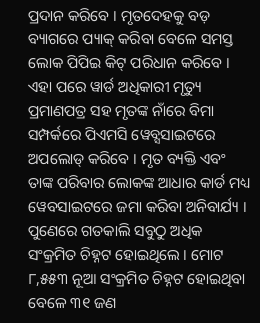ପ୍ରଦାନ କରିବେ । ମୃତଦେହକୁ ବଡ଼ ବ୍ୟାଗରେ ପ୍ୟାକ୍ କରିବା ବେଳେ ସମସ୍ତ ଲୋକ ପିପିଇ କିଟ୍ ପରିଧାନ କରିବେ । ଏହା ପରେ ୱାର୍ଡ ଅଧିକାରୀ ମୃତ୍ୟୁ ପ୍ରମାଣପତ୍ର ସହ ମୃତଙ୍କ ନାଁରେ ବିମା ସମ୍ପର୍କରେ ପିଏମସି ୱେବ୍ସସାଇଟରେ ଅପଲୋଡ୍ କରିବେ । ମୃତ ବ୍ୟକ୍ତି ଏବଂ ତାଙ୍କ ପରିବାର ଲୋକଙ୍କ ଆଧାର କାର୍ଡ ମଧ୍ୟ ୱେବସାଇଟରେ ଜମା କରିବା ଅନିବାର୍ଯ୍ୟ । ପୁଣେରେ ଗତକାଲି ସବୁଠୁ ଅଧିକ ସଂକ୍ରମିତ ଚିହ୍ନଟ ହୋଇଥିଲେ । ମୋଟ ୮,୫୫୩ ନୂଆ ସଂକ୍ରମିତ ଚିହ୍ନଟ ହୋଇଥିବା ବେଳେ ୩୧ ଜଣ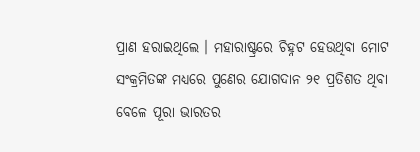ପ୍ରାଣ ହରାଇଥିଲେ । ମହାରାଷ୍ଟ୍ରରେ ଚିହ୍ନଟ ହେଉଥିବା ମୋଟ ସଂକ୍ରମିତଙ୍କ ମଧ୍ୟରେ ପୁଣେର ଯୋଗଦାନ ୨୧ ପ୍ରତିଶତ ଥିବା ବେଳେ ପୂରା ଭାରତର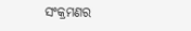ସଂକ୍ରମଣର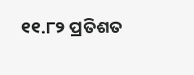୧୧.୮୨ ପ୍ରତିଶତ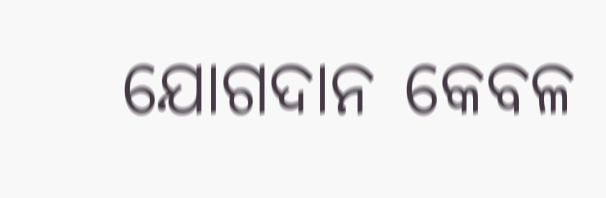ଯୋଗଦାନ କେବଳ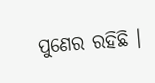ପୁଣେର ରହିଛି ।